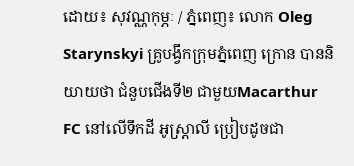ដោយ៖ សុវណ្ណកុម្ភៈ / ភ្នំពេញ៖ លោក Oleg Starynskyi គ្រូបង្វឹកក្រុមភ្នំពេញ ក្រោន បាននិយាយថា ជំនួបជើងទី២ ជាមួយMacarthur FC នៅលើទឹកដី អូស្ដ្រាលី ប្រៀបដូចជា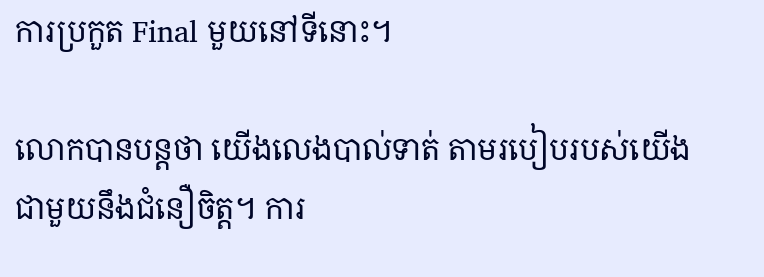ការប្រកួត Final មួយនៅទីនោះ។

លោកបានបន្តថា យើងលេងបាល់ទាត់ តាមរបៀបរបស់យើង ជាមួយនឹងជំនឿចិត្ត។ ការ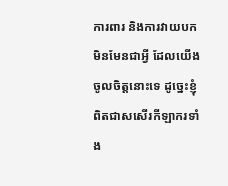ការពារ និងការវាយបក មិនមែនជាអ្វី ដែលយើងចូលចិត្តនោះទេ ដូច្នេះខ្ញុំពិតជាសសើរកីឡាករទាំង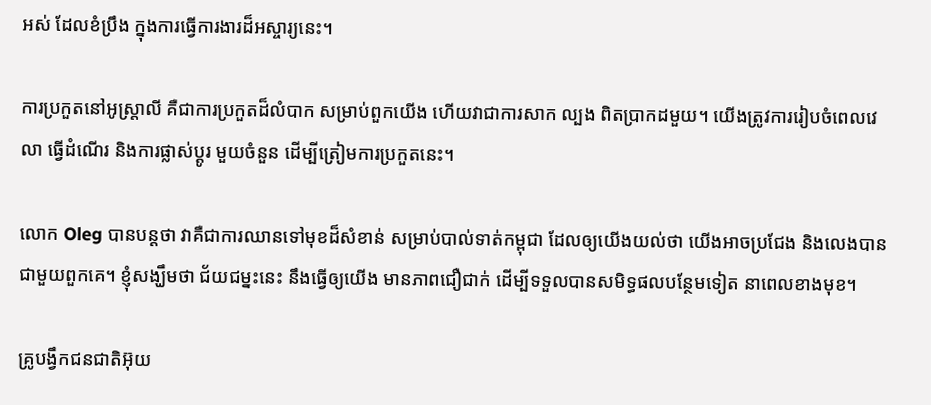អស់ ដែលខំប្រឹង ក្នុងការធ្វើការងារដ៏អស្ចារ្យនេះ។

ការប្រកួតនៅអូស្ដ្រាលី គឺជាការប្រកួតដ៏លំបាក សម្រាប់ពួកយើង ហើយវាជាការសាក ល្បង ពិតប្រាកដមួយ។ យើងត្រូវការរៀបចំពេលវេលា ធ្វើដំណើរ និងការផ្លាស់ប្ដូរ មួយចំនួន ដើម្បីត្រៀមការប្រកួតនេះ។

លោក Oleg បានបន្តថា វាគឺជាការឈានទៅមុខដ៏សំខាន់ សម្រាប់បាល់ទាត់កម្ពុជា ដែលឲ្យយើងយល់ថា យើងអាចប្រជែង និងលេងបានជាមួយពួកគេ។ ខ្ញុំសង្ឃឹមថា ជ័យជម្នះនេះ នឹងធ្វើឲ្យយើង មានភាពជឿជាក់ ដើម្បីទទួលបានសមិទ្ធផលបន្ថែមទៀត នាពេលខាងមុខ។

គ្រូបង្វឹកជនជាតិអ៊ុយ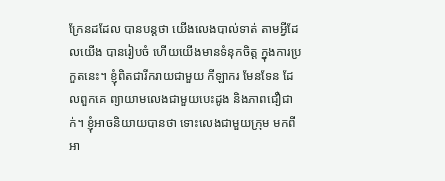ក្រែនដដែល បានបន្ដថា យើងលេងបាល់ទាត់ តាមអ្វីដែលយើង បានរៀបចំ ហើយយើងមានទំនុកចិត្ត ក្នុងការប្រកួតនេះ។ ខ្ញុំពិតជារីករាយជាមួយ កីឡាករ មែនទែន ដែលពួកគេ ព្យាយាមលេងជាមួយបេះដូង និងភាពជឿជាក់។ ខ្ញុំអាចនិយាយបានថា ទោះលេងជាមួយក្រុម មកពីអា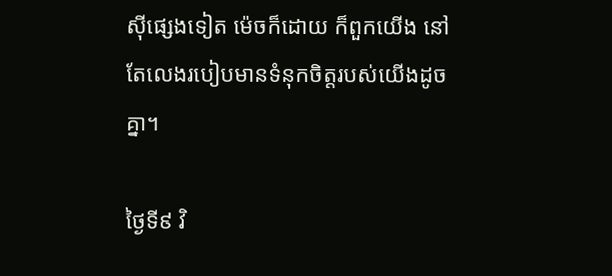ស៊ីផ្សេងទៀត ម៉េចក៏ដោយ ក៏ពួកយើង នៅតែលេងរបៀបមានទំនុកចិត្តរបស់យើងដូចគ្នា។

ថ្ងៃទី៩ វិ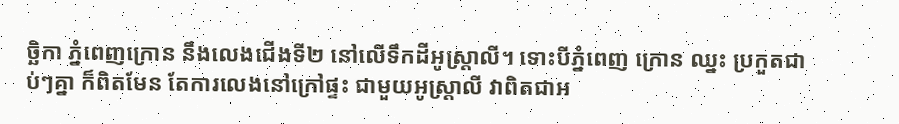ច្ឆិកា ភ្នំពេញក្រោន នឹងលេងជើងទី២ នៅលើទឹកដីអូស្ដ្រាលី។ ទោះបីភ្នំពេញ ក្រោន ឈ្នះ ប្រកួតជាប់ៗគ្នា ក៏ពិតមែន តែការលេងនៅក្រៅផ្ទះ ជាមួយអូស្ដ្រាលី វាពិតជាអ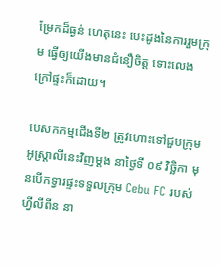ម្រែកដ៏ធ្ងន់ ហេតុនេះ បេះដូងនៃការរួមក្រុម ធ្វើឲ្យយើងមានជំនឿចិត្ត ទោះលេងក្រៅផ្ទះក៏ដោយ។

បេសកកម្មជើងទី២ ត្រូវហោះទៅជួបក្រុមអូស្ដ្រាលីនេះវិញម្ដង នាថ្ងៃទី ០៩ វិច្ឆិកា មុនបើកទ្វារផ្ទះទទួលក្រុម Cebu FC របស់ហ្វីលីពីន នា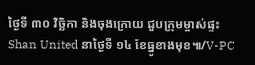ថ្ងៃទី ៣០ វិច្ឆិកា និងចុងក្រោយ ជួបក្រុមម្ចាស់ផ្ទះ Shan United នាថ្ងៃទី ១៤ ខែធ្នូខាងមុខ៕/V-PC